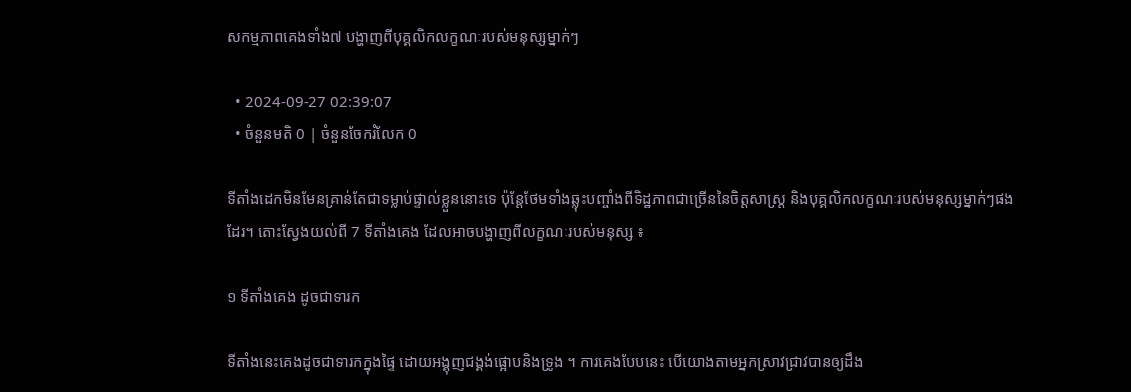សកម្មភាពគេងទាំង៧ បង្ហាញពីបុគ្គលិកលក្ខណៈរបស់មនុស្សម្នាក់ៗ

  • 2024-09-27 02:39:07
  • ចំនួនមតិ 0 | ចំនួនចែករំលែក 0

ទីតាំងដេកមិនមែនគ្រាន់តែជាទម្លាប់ផ្ទាល់ខ្លួននោះទេ ប៉ុន្តែថែមទាំងឆ្លុះបញ្ចាំងពីទិដ្ឋភាពជាច្រើននៃចិត្តសាស្ត្រ និងបុគ្គលិកលក្ខណៈរបស់មនុស្សម្នាក់ៗផងដែរ។ តោះស្វែងយល់ពី 7 ទីតាំងគេង ដែលអាចបង្ហាញពីលក្ខណៈរបស់មនុស្ស ៖

១ ទីតាំងគេង ដូចជាទារក

ទីតាំងនេះគេងដូចជាទារកក្នុងផ្ទៃ ដោយអង្គុញជង្គង់ផ្អោបនិងទ្រូង ។ ការគេងបែបនេះ បើយោងតាមអ្នកស្រាវជ្រាវបានឲ្យដឹង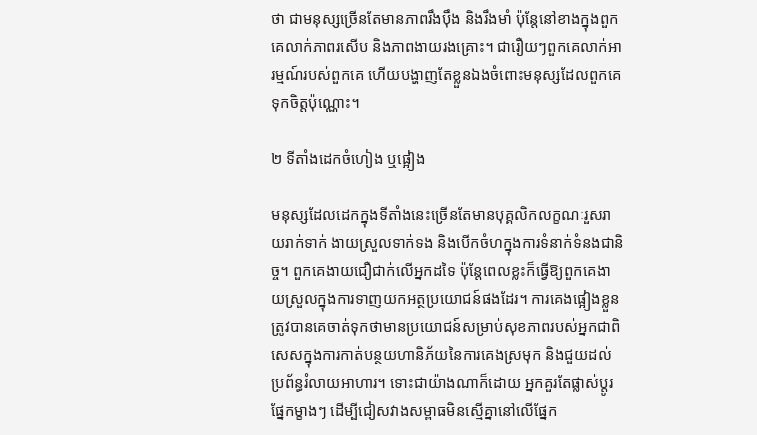ថា ជាមនុស្សច្រើនតែមានភាពរឹងប៉ឹង និងរឹងមាំ ប៉ុន្តែនៅខាងក្នុងពួកគេលាក់ភាពរសើប និងភាពងាយរងគ្រោះ។ ជារឿយៗពួកគេលាក់អារម្មណ៍របស់ពួកគេ ហើយបង្ហាញតែខ្លួនឯងចំពោះមនុស្សដែលពួកគេទុកចិត្តប៉ុណ្ណោះ។

២ ទីតាំងដេកចំហៀង ឬផ្អៀង

មនុស្សដែលដេកក្នុងទីតាំងនេះច្រើនតែមានបុគ្គលិកលក្ខណៈរួសរាយរាក់ទាក់ ងាយស្រួលទាក់ទង និងបើកចំហក្នុងការទំនាក់ទំនងជានិច្ច។ ពួកគេងាយជឿជាក់លើអ្នកដទៃ ប៉ុន្តែពេលខ្លះក៏ធ្វើឱ្យពួកគេងាយស្រួលក្នុងការទាញយកអត្ថប្រយោជន៍ផងដែរ។ ការគេងផ្អៀងខ្លួនត្រូវបានគេចាត់ទុកថាមានប្រយោជន៍សម្រាប់សុខភាពរបស់អ្នកជាពិសេសក្នុងការកាត់បន្ថយហានិភ័យនៃការគេងស្រមុក និងជួយដល់ប្រព័ន្ធរំលាយអាហារ។ ទោះជាយ៉ាងណាក៏ដោយ អ្នកគួរតែផ្លាស់ប្តូរផ្នែកម្ខាងៗ ដើម្បីជៀសវាងសម្ពាធមិនស្មើគ្នានៅលើផ្នែក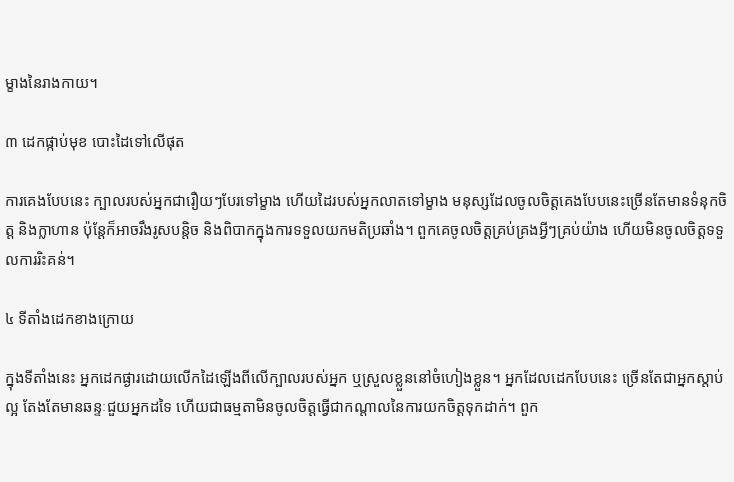ម្ខាងនៃរាងកាយ។

៣ ដេកផ្កាប់មុខ បោះដៃទៅលើផុត

ការគេងបែបនេះ ក្បាលរបស់អ្នកជារឿយៗបែរទៅម្ខាង ហើយដៃរបស់អ្នកលាតទៅម្ខាង មនុស្សដែលចូលចិត្តគេងបែបនេះច្រើនតែមានទំនុកចិត្ត និងក្លាហាន ប៉ុន្តែក៏អាចរឹងរូសបន្តិច និងពិបាកក្នុងការទទួលយកមតិប្រឆាំង។ ពួកគេចូលចិត្តគ្រប់គ្រងអ្វីៗគ្រប់យ៉ាង ហើយមិនចូលចិត្តទទួលការរិះគន់។

៤ ទីតាំងដេកខាងក្រោយ

ក្នុងទីតាំងនេះ អ្នកដេកផ្ងារដោយលើកដៃឡើងពីលើក្បាលរបស់អ្នក ឬស្រួលខ្លួននៅចំហៀងខ្លួន។ អ្នកដែលដេកបែបនេះ ច្រើនតែជាអ្នកស្តាប់ល្អ តែងតែមានឆន្ទៈជួយអ្នកដទៃ ហើយជាធម្មតាមិនចូលចិត្តធ្វើជាកណ្តាលនៃការយកចិត្តទុកដាក់។ ពួក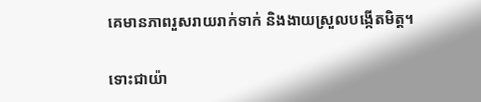គេមានភាពរួសរាយរាក់ទាក់ និងងាយស្រួលបង្កើតមិត្ត។

ទោះជាយ៉ា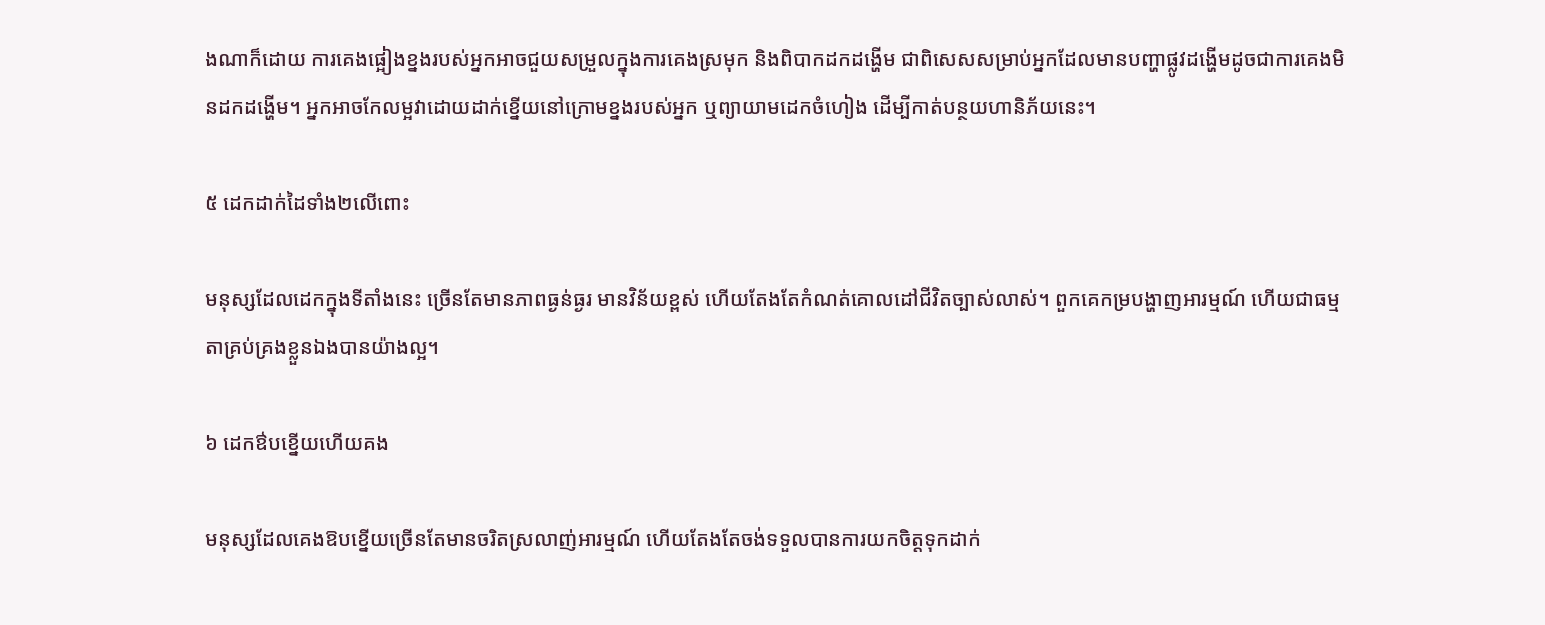ងណាក៏ដោយ ការគេងផ្អៀងខ្នងរបស់អ្នកអាចជួយសម្រួលក្នុងការគេងស្រមុក និងពិបាកដកដង្ហើម ជាពិសេសសម្រាប់អ្នកដែលមានបញ្ហាផ្លូវដង្ហើមដូចជាការគេងមិនដកដង្ហើម។ អ្នកអាចកែលម្អវាដោយដាក់ខ្នើយនៅក្រោមខ្នងរបស់អ្នក ឬព្យាយាមដេកចំហៀង ដើម្បីកាត់បន្ថយហានិភ័យនេះ។

៥ ដេកដាក់ដៃទាំង២លើពោះ

មនុស្សដែលដេកក្នុងទីតាំងនេះ ច្រើនតែមានភាពធ្ងន់ធ្ងរ មានវិន័យខ្ពស់ ហើយតែងតែកំណត់គោលដៅជីវិតច្បាស់លាស់។ ពួកគេកម្របង្ហាញអារម្មណ៍ ហើយជាធម្មតាគ្រប់គ្រងខ្លួនឯងបានយ៉ាងល្អ។

៦ ដេកឳបខ្នើយហើយគង

មនុស្សដែលគេងឱបខ្នើយច្រើនតែមានចរិតស្រលាញ់អារម្មណ៍ ហើយតែងតែចង់ទទួលបានការយកចិត្តទុកដាក់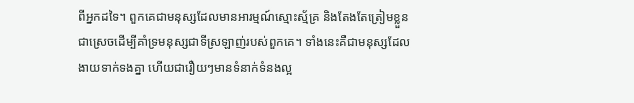ពីអ្នកដទៃ។ ពួកគេជាមនុស្សដែលមានអារម្មណ៍ស្មោះស្ម័គ្រ និងតែងតែត្រៀមខ្លួនជាស្រេចដើម្បីគាំទ្រមនុស្សជាទីស្រឡាញ់របស់ពួកគេ។ ទាំងនេះគឺជាមនុស្សដែលងាយទាក់ទងគ្នា ហើយជារឿយៗមានទំនាក់ទំនងល្អ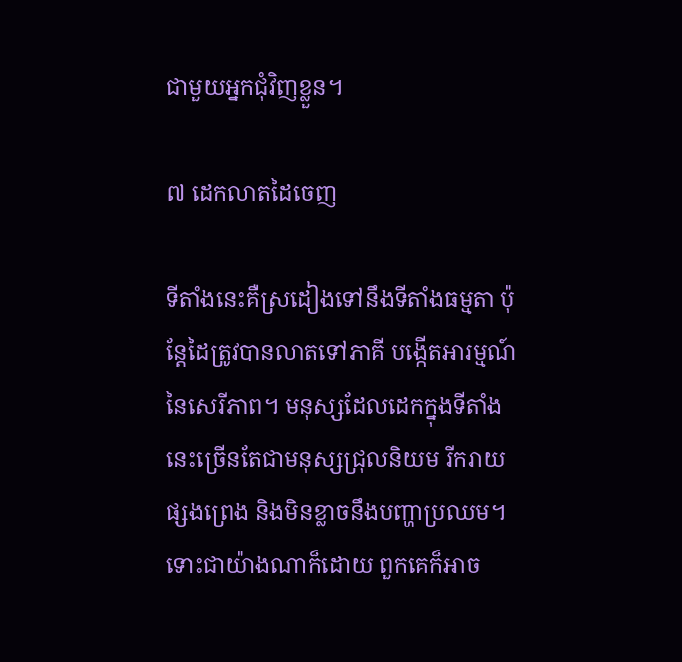ជាមួយអ្នកជុំវិញខ្លួន។

៧ ដេកលាតដៃចេញ

ទីតាំងនេះគឺស្រដៀងទៅនឹងទីតាំងធម្មតា ប៉ុន្តែដៃត្រូវបានលាតទៅភាគី បង្កើតអារម្មណ៍នៃសេរីភាព។ មនុស្សដែលដេកក្នុងទីតាំងនេះច្រើនតែជាមនុស្សជ្រុលនិយម រីករាយ ផ្សងព្រេង និងមិនខ្លាចនឹងបញ្ហាប្រឈម។ ទោះជាយ៉ាងណាក៏ដោយ ពួកគេក៏អាច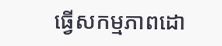ធ្វើសកម្មភាពដោ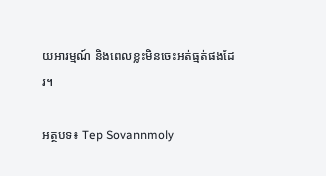យអារម្មណ៍ និងពេលខ្លះមិនចេះអត់ធ្មត់ផងដែរ។

អត្ថបទ៖ Tep Sovannmoly